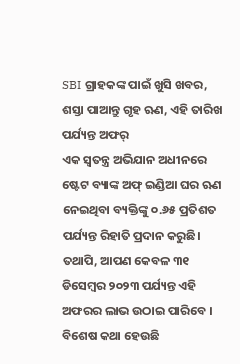SBI ଗ୍ରାହକଙ୍କ ପାଇଁ ଖୁସି ଖବର, ଶସ୍ତା ପାଆନ୍ତୁ ଗୃହ ଋଣ, ଏହି ତାରିଖ ପର୍ଯ୍ୟନ୍ତ ଅଫର୍
ଏକ ସ୍ୱତନ୍ତ୍ର ଅଭିଯାନ ଅଧୀନରେ ଷ୍ଟେଟ ବ୍ୟାଙ୍କ ଅଫ୍ ଇଣ୍ଡିଆ ଘର ଋଣ ନେଇଥିବା ବ୍ୟକ୍ତିଙ୍କୁ ୦.୬୫ ପ୍ରତିଶତ ପର୍ଯ୍ୟନ୍ତ ରିହାତି ପ୍ରଦାନ କରୁଛି। ତଥାପି, ଆପଣ କେବଳ ୩୧ ଡିସେମ୍ବର ୨୦୨୩ ପର୍ଯ୍ୟନ୍ତ ଏହି ଅଫରର ଲାଭ ଉଠାଇ ପାରିବେ । ବିଶେଷ କଥା ହେଉଛି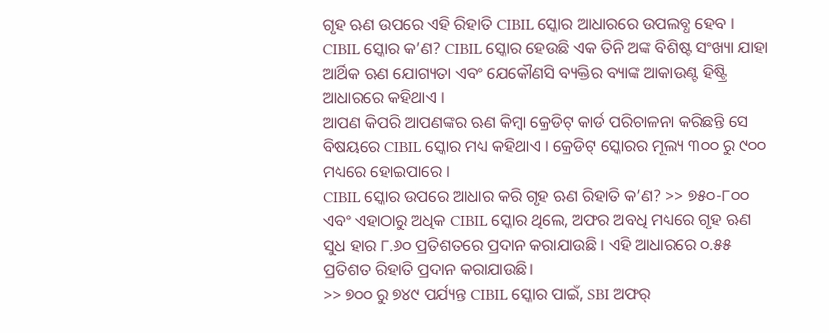ଗୃହ ଋଣ ଉପରେ ଏହି ରିହାତି CIBIL ସ୍କୋର ଆଧାରରେ ଉପଲବ୍ଧ ହେବ ।
CIBIL ସ୍କୋର କ’ଣ? CIBIL ସ୍କୋର ହେଉଛି ଏକ ତିନି ଅଙ୍କ ବିଶିଷ୍ଟ ସଂଖ୍ୟା ଯାହା ଆର୍ଥିକ ଋଣ ଯୋଗ୍ୟତା ଏବଂ ଯେକୌଣସି ବ୍ୟକ୍ତିର ବ୍ୟାଙ୍କ ଆକାଉଣ୍ଟ ହିଷ୍ଟ୍ରି ଆଧାରରେ କହିଥାଏ ।
ଆପଣ କିପରି ଆପଣଙ୍କର ଋଣ କିମ୍ବା କ୍ରେଡିଟ୍ କାର୍ଡ ପରିଚାଳନା କରିଛନ୍ତି ସେ ବିଷୟରେ CIBIL ସ୍କୋର ମଧ୍ୟ କହିଥାଏ । କ୍ରେଡିଟ୍ ସ୍କୋରର ମୂଲ୍ୟ ୩୦୦ ରୁ ୯୦୦ ମଧ୍ୟରେ ହୋଇପାରେ ।
CIBIL ସ୍କୋର ଉପରେ ଆଧାର କରି ଗୃହ ଋଣ ରିହାତି କ’ଣ? >> ୭୫୦-୮୦୦ ଏବଂ ଏହାଠାରୁ ଅଧିକ CIBIL ସ୍କୋର ଥିଲେ, ଅଫର ଅବଧି ମଧ୍ୟରେ ଗୃହ ଋଣ ସୁଧ ହାର ୮.୬୦ ପ୍ରତିଶତରେ ପ୍ରଦାନ କରାଯାଉଛି । ଏହି ଆଧାରରେ ୦.୫୫ ପ୍ରତିଶତ ରିହାତି ପ୍ରଦାନ କରାଯାଉଛି।
>> ୭୦୦ ରୁ ୭୪୯ ପର୍ଯ୍ୟନ୍ତ CIBIL ସ୍କୋର ପାଇଁ, SBI ଅଫର୍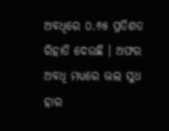ଅବଧିରେ ୦.୬୫ ପ୍ରତିଶତ ରିହାତି ଦେଉଛି । ଅଫର ଅବଧି ମଧ୍ୟରେ ଭଲ ସୁଧ ହାର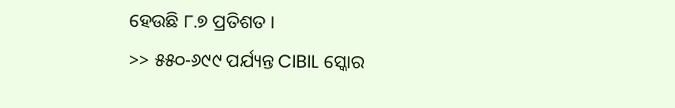ହେଉଛି ୮.୭ ପ୍ରତିଶତ ।
>> ୫୫୦-୬୯୯ ପର୍ଯ୍ୟନ୍ତ CIBIL ସ୍କୋର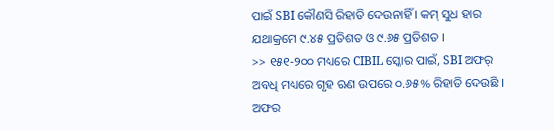ପାଇଁ SBI କୌଣସି ରିହାତି ଦେଉନାହିଁ । କମ୍ ସୁଧ ହାର ଯଥାକ୍ରମେ ୯.୪୫ ପ୍ରତିଶତ ଓ ୯.୬୫ ପ୍ରତିଶତ ।
>> ୧୫୧-୨୦୦ ମଧ୍ୟରେ CIBIL ସ୍କୋର ପାଇଁ, SBI ଅଫର୍ ଅବଧି ମଧ୍ୟରେ ଗୃହ ଋଣ ଉପରେ ୦.୬୫% ରିହାତି ଦେଉଛି । ଅଫର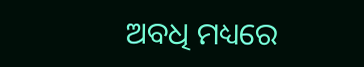ଅବଧି ମଧ୍ୟରେ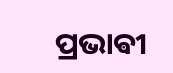ପ୍ରଭାଵୀ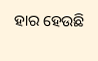ହାର ହେଉଛି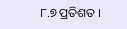୮.୭ ପ୍ରତିଶତ ।